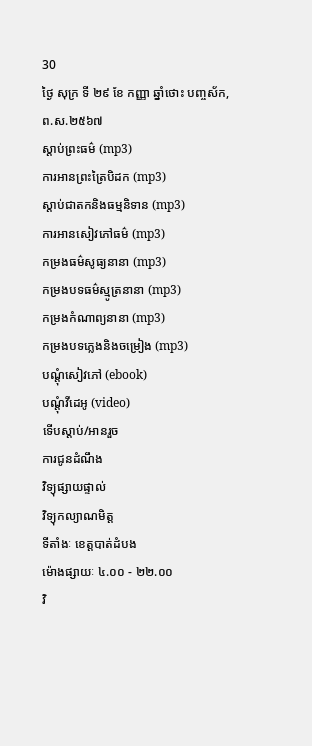30
ថ្ងៃ សុក្រ ទី ២៩ ខែ កញ្ញា ឆ្នាំថោះ បញ្ចស័ក, ព.ស.២៥៦៧
ស្តាប់ព្រះធម៌ (mp3)
ការអានព្រះត្រៃបិដក (mp3)
ស្តាប់ជាតកនិងធម្មនិទាន (mp3)
ការអានសៀវភៅធម៌ (mp3)
កម្រងធម៌សូធ្យនានា (mp3)
កម្រងបទធម៌ស្មូត្រនានា (mp3)
កម្រងកំណាព្យនានា (mp3)
កម្រងបទភ្លេងនិងចម្រៀង (mp3)
បណ្តុំសៀវភៅ (ebook)
បណ្តុំវីដេអូ (video)
ទើបស្តាប់/អានរួច
ការជូនដំណឹង
វិទ្យុផ្សាយផ្ទាល់
វិទ្យុកល្យាណមិត្ត
ទីតាំងៈ ខេត្តបាត់ដំបង
ម៉ោងផ្សាយៈ ៤.០០ - ២២.០០
វិ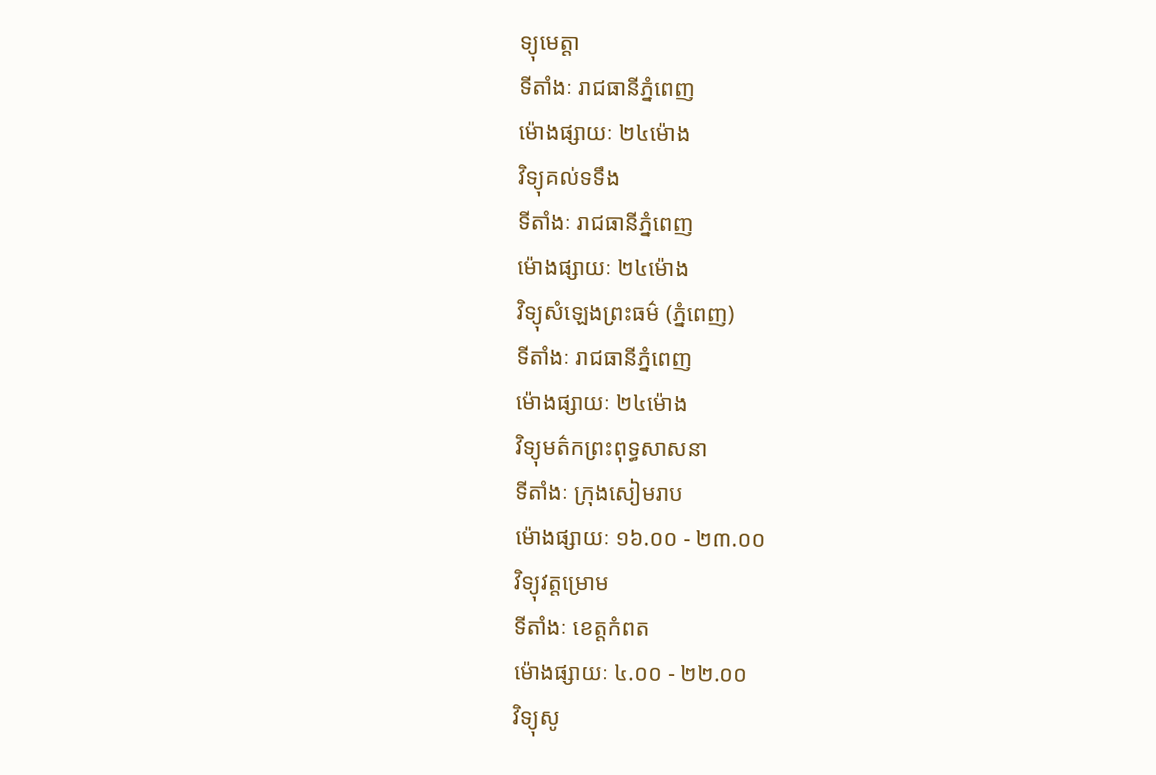ទ្យុមេត្តា
ទីតាំងៈ រាជធានីភ្នំពេញ
ម៉ោងផ្សាយៈ ២៤ម៉ោង
វិទ្យុគល់ទទឹង
ទីតាំងៈ រាជធានីភ្នំពេញ
ម៉ោងផ្សាយៈ ២៤ម៉ោង
វិទ្យុសំឡេងព្រះធម៌ (ភ្នំពេញ)
ទីតាំងៈ រាជធានីភ្នំពេញ
ម៉ោងផ្សាយៈ ២៤ម៉ោង
វិទ្យុមត៌កព្រះពុទ្ធសាសនា
ទីតាំងៈ ក្រុងសៀមរាប
ម៉ោងផ្សាយៈ ១៦.០០ - ២៣.០០
វិទ្យុវត្តម្រោម
ទីតាំងៈ ខេត្តកំពត
ម៉ោងផ្សាយៈ ៤.០០ - ២២.០០
វិទ្យុសូ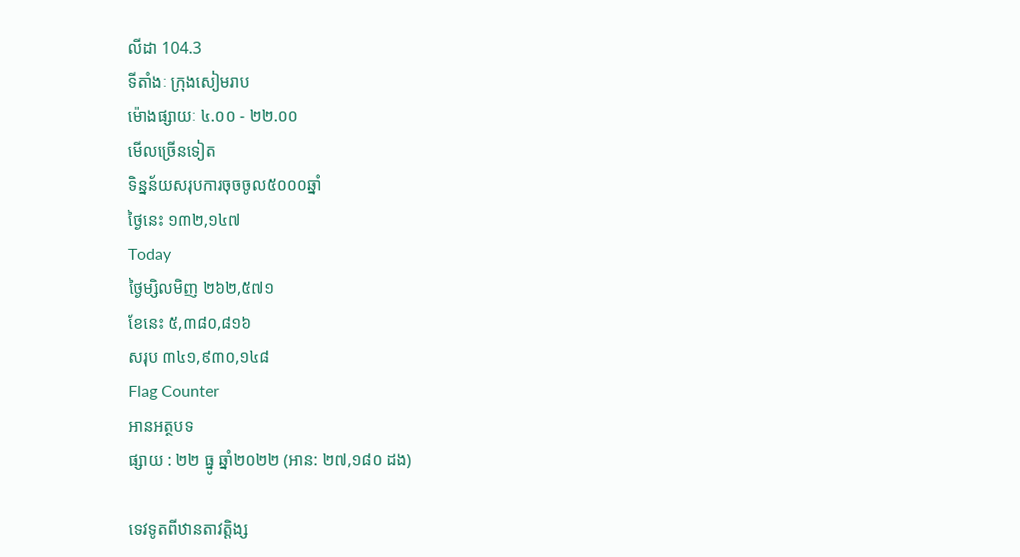លីដា 104.3
ទីតាំងៈ ក្រុងសៀមរាប
ម៉ោងផ្សាយៈ ៤.០០ - ២២.០០
មើលច្រើនទៀត
ទិន្នន័យសរុបការចុចចូល៥០០០ឆ្នាំ
ថ្ងៃនេះ ១៣២,១៤៧
Today
ថ្ងៃម្សិលមិញ ២៦២,៥៧១
ខែនេះ ៥,៣៨០,៨១៦
សរុប ៣៤១,៩៣០,១៤៨
Flag Counter
អានអត្ថបទ
ផ្សាយ : ២២ ធ្នូ ឆ្នាំ២០២២ (អាន: ២៧,១៨០ ដង)

ទេវទូតពីឋានតាវត្តិង្ស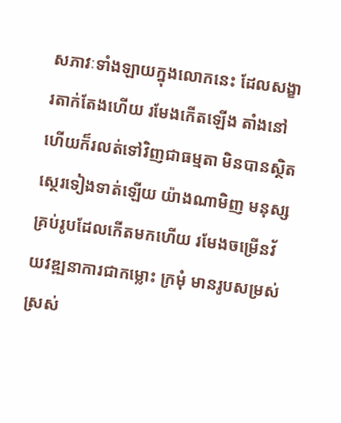សភាវៈទាំងឡាយក្នុងលោកនេះ ដែលសង្ខារតាក់តែងហើយ រមែងកើតឡើង តាំងនៅ ហើយក៏រលត់ទៅវិញជាធម្មតា មិនបានស្ថិតស្ថេរទៀងទាត់ឡើយ យ៉ាងណាមិញ មនុស្សគ្រប់រូបដែលកើតមកហើយ រមែងចម្រើនវ័យវឌ្ឍនាការជាកម្លោះ ក្រមុំ មានរូបសម្រស់ស្រស់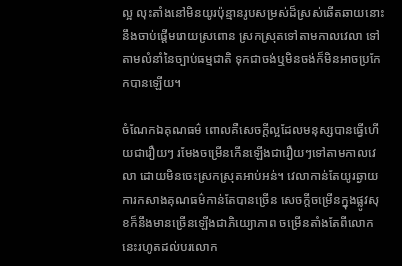ល្អ លុះតាំងនៅមិនយូរប៉ុន្មានរូបសម្រស់ដ៏ស្រស់ឆើតឆាយនោះ នឹងចាប់ផ្តើមរោយស្រពោន ស្រកស្រុតទៅតាមកាលវេលា ទៅតាមលំនាំនៃច្បាប់ធម្មជាតិ ទុកជាចង់ឬមិនចង់ក៏មិនអាចប្រកែកបានឡើយ។

ចំណែកឯគុណធម៌ ពោលគឺសេចក្តីល្អដែលមនុស្សបានធ្វើហើយជារឿយៗ រមែងចម្រើនកើនឡើងជារឿយៗទៅតាមកាលវេលា ដោយមិនចេះស្រកស្រុតអាប់អន់។ វេលាកាន់តែយូរឆ្ងាយ ការកសាងគុណធម៌កាន់តែបានច្រើន សេចក្តីចម្រើនក្នុងផ្លូវសុខក៏នឹងមានច្រើនឡើងជាភិយ្យោភាព ចម្រើនតាំងតែពីលោកនេះរហូតដល់បរលោក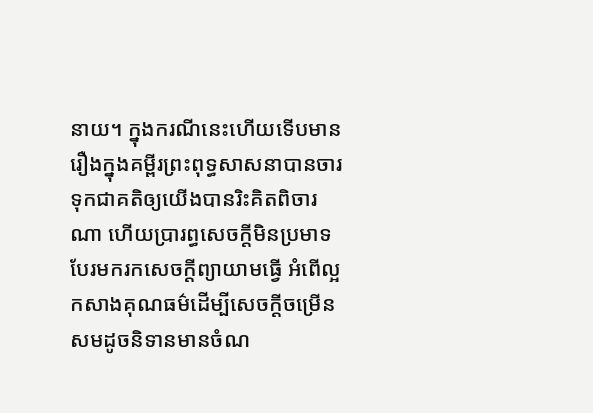នាយ។ ក្នុងករណីនេះហើយទើបមាន រឿងក្នុងគម្ពីរព្រះពុទ្ធសាសនាបានចារទុកជាគតិឲ្យយើងបានរិះគិតពិចារណា ហើយប្រារព្ធសេចក្តីមិនប្រមាទ បែរមករកសេចក្តីព្យាយាមធ្វើ អំពើល្អ កសាងគុណធម៌ដើម្បីសេចក្តីចម្រើនសមដូចនិទានមានចំណ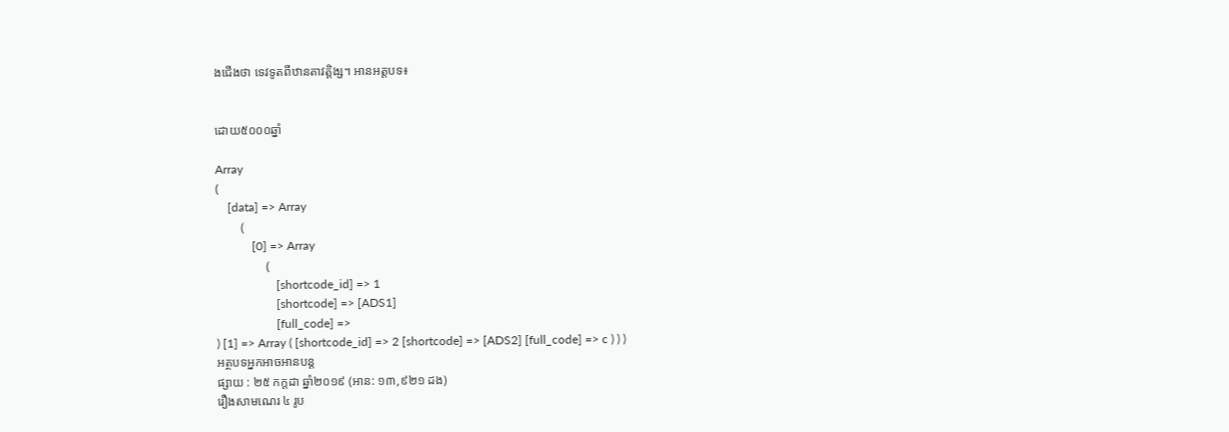ងជើងថា ទេវទូតពីឋានតាវត្តិង្ស។ អានអត្តបទ៖


ដោយ៥០០០ឆ្នាំ

Array
(
    [data] => Array
        (
            [0] => Array
                (
                    [shortcode_id] => 1
                    [shortcode] => [ADS1]
                    [full_code] =>
) [1] => Array ( [shortcode_id] => 2 [shortcode] => [ADS2] [full_code] => c ) ) )
អត្ថបទអ្នកអាចអានបន្ត
ផ្សាយ : ២៥ កក្តដា ឆ្នាំ២០១៩ (អាន: ១៣,៩២១ ដង)
រឿងសាមណេរ ៤ រូប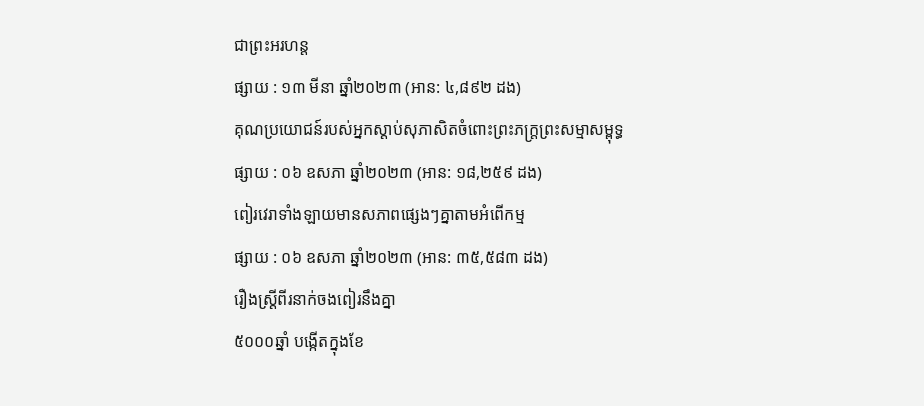ជាព្រះអរហន្ត
ផ្សាយ : ១៣ មីនា ឆ្នាំ២០២៣ (អាន: ៤,៨៩២ ដង)
គុណប្រយោជន៍របស់អ្នកស្ដាប់សុភាសិតចំពោះព្រះភក្រ្តព្រះសម្មាសម្ពុទ្ធ
ផ្សាយ : ០៦ ឧសភា ឆ្នាំ២០២៣ (អាន: ១៨,២៥៩ ដង)
ពៀរវេរាទាំងឡាយមានសភាពផ្សេងៗគ្នាតាមអំពើកម្ម
ផ្សាយ : ០៦ ឧសភា ឆ្នាំ២០២៣ (អាន: ៣៥,៥៨៣ ដង)
រឿងស្រ្តីពីរនាក់ចងពៀរនឹងគ្នា
៥០០០ឆ្នាំ បង្កើតក្នុងខែ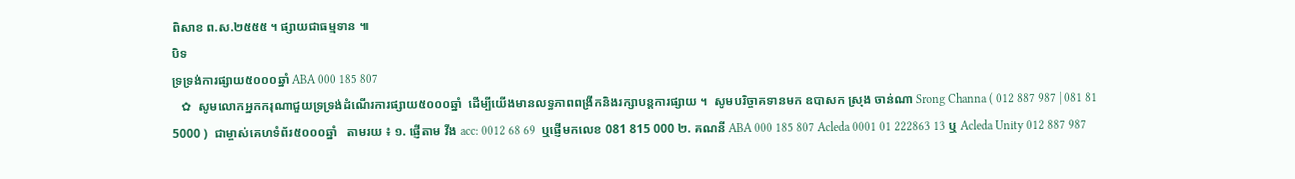ពិសាខ ព.ស.២៥៥៥ ។ ផ្សាយជាធម្មទាន ៕
បិទ
ទ្រទ្រង់ការផ្សាយ៥០០០ឆ្នាំ ABA 000 185 807
   ✿  សូមលោកអ្នកករុណាជួយទ្រទ្រង់ដំណើរការផ្សាយ៥០០០ឆ្នាំ  ដើម្បីយើងមានលទ្ធភាពពង្រីកនិងរក្សាបន្តការផ្សាយ ។  សូមបរិច្ចាគទានមក ឧបាសក ស្រុង ចាន់ណា Srong Channa ( 012 887 987 | 081 81 5000 )  ជាម្ចាស់គេហទំព័រ៥០០០ឆ្នាំ   តាមរយ ៖ ១. ផ្ញើតាម វីង acc: 0012 68 69  ឬផ្ញើមកលេខ 081 815 000 ២. គណនី ABA 000 185 807 Acleda 0001 01 222863 13 ឬ Acleda Unity 012 887 987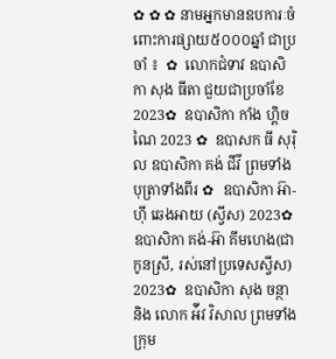✿ ✿ ✿ នាមអ្នកមានឧបការៈចំពោះការផ្សាយ៥០០០ឆ្នាំ ជាប្រចាំ ៖  ✿  លោកជំទាវ ឧបាសិកា សុង ធីតា ជួយជាប្រចាំខែ 2023✿  ឧបាសិកា កាំង ហ្គិចណៃ 2023 ✿  ឧបាសក ធី សុរ៉ិល ឧបាសិកា គង់ ជីវី ព្រមទាំងបុត្រាទាំងពីរ ✿  ឧបាសិកា អ៊ា-ហុី ឆេងអាយ (ស្វីស) 2023✿  ឧបាសិកា គង់-អ៊ា គីមហេង(ជាកូនស្រី, រស់នៅប្រទេសស្វីស) 2023✿  ឧបាសិកា សុង ចន្ថា និង លោក អ៉ីវ វិសាល ព្រមទាំងក្រុម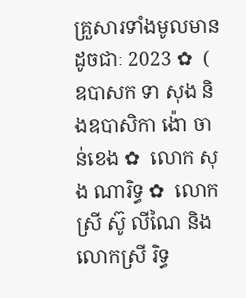គ្រួសារទាំងមូលមានដូចជាៈ 2023 ✿  ( ឧបាសក ទា សុង និងឧបាសិកា ង៉ោ ចាន់ខេង ✿  លោក សុង ណារិទ្ធ ✿  លោកស្រី ស៊ូ លីណៃ និង លោកស្រី រិទ្ធ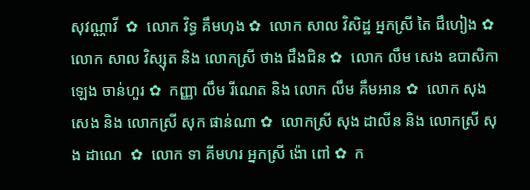សុវណ្ណាវី  ✿  លោក វិទ្ធ គឹមហុង ✿  លោក សាល វិសិដ្ឋ អ្នកស្រី តៃ ជឹហៀង ✿  លោក សាល វិស្សុត និង លោកស្រី ថាង ជឹងជិន ✿  លោក លឹម សេង ឧបាសិកា ឡេង ចាន់ហួរ ✿  កញ្ញា លឹម រីណេត និង លោក លឹម គឹមអាន ✿  លោក សុង សេង និង លោកស្រី សុក ផាន់ណា ✿  លោកស្រី សុង ដាលីន និង លោកស្រី សុង ដាណេ  ✿  លោក ទា គីមហរ អ្នកស្រី ង៉ោ ពៅ ✿  ក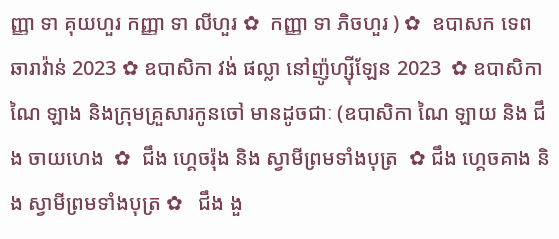ញ្ញា ទា គុយហួរ កញ្ញា ទា លីហួរ ✿  កញ្ញា ទា ភិចហួរ ) ✿  ឧបាសក ទេព ឆារាវ៉ាន់ 2023 ✿ ឧបាសិកា វង់ ផល្លា នៅញ៉ូហ្ស៊ីឡែន 2023  ✿ ឧបាសិកា ណៃ ឡាង និងក្រុមគ្រួសារកូនចៅ មានដូចជាៈ (ឧបាសិកា ណៃ ឡាយ និង ជឹង ចាយហេង  ✿  ជឹង ហ្គេចរ៉ុង និង ស្វាមីព្រមទាំងបុត្រ  ✿ ជឹង ហ្គេចគាង និង ស្វាមីព្រមទាំងបុត្រ ✿   ជឹង ងួ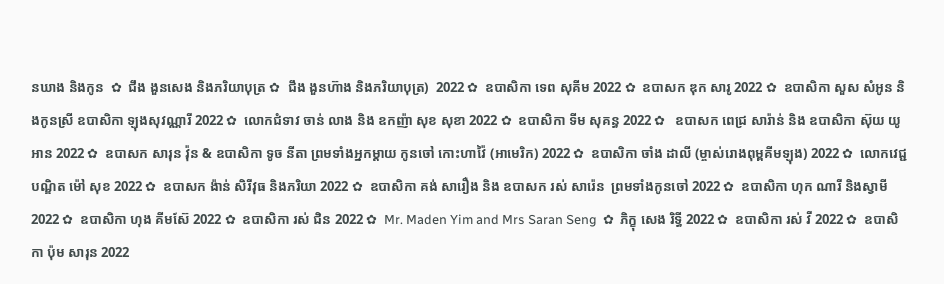នឃាង និងកូន  ✿  ជឹង ងួនសេង និងភរិយាបុត្រ ✿  ជឹង ងួនហ៊ាង និងភរិយាបុត្រ)  2022 ✿  ឧបាសិកា ទេព សុគីម 2022 ✿  ឧបាសក ឌុក សារូ 2022 ✿  ឧបាសិកា សួស សំអូន និងកូនស្រី ឧបាសិកា ឡុងសុវណ្ណារី 2022 ✿  លោកជំទាវ ចាន់ លាង និង ឧកញ៉ា សុខ សុខា 2022 ✿  ឧបាសិកា ទីម សុគន្ធ 2022 ✿   ឧបាសក ពេជ្រ សារ៉ាន់ និង ឧបាសិកា ស៊ុយ យូអាន 2022 ✿  ឧបាសក សារុន វ៉ុន & ឧបាសិកា ទូច នីតា ព្រមទាំងអ្នកម្តាយ កូនចៅ កោះហាវ៉ៃ (អាមេរិក) 2022 ✿  ឧបាសិកា ចាំង ដាលី (ម្ចាស់រោងពុម្ពគីមឡុង) 2022 ✿  លោកវេជ្ជបណ្ឌិត ម៉ៅ សុខ 2022 ✿  ឧបាសក ង៉ាន់ សិរីវុធ និងភរិយា 2022 ✿  ឧបាសិកា គង់ សារឿង និង ឧបាសក រស់ សារ៉េន  ព្រមទាំងកូនចៅ 2022 ✿  ឧបាសិកា ហុក ណារី និងស្វាមី 2022 ✿  ឧបាសិកា ហុង គីមស៊ែ 2022 ✿  ឧបាសិកា រស់ ជិន 2022 ✿  Mr. Maden Yim and Mrs Saran Seng  ✿  ភិក្ខុ សេង រិទ្ធី 2022 ✿  ឧបាសិកា រស់ វី 2022 ✿  ឧបាសិកា ប៉ុម សារុន 2022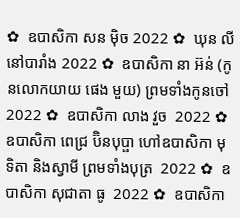✿  ឧបាសិកា សន ម៉ិច 2022 ✿  ឃុន លី នៅបារាំង 2022 ✿  ឧបាសិកា នា អ៊ន់ (កូនលោកយាយ ផេង មួយ) ព្រមទាំងកូនចៅ 2022 ✿  ឧបាសិកា លាង វួច  2022 ✿  ឧបាសិកា ពេជ្រ ប៊ិនបុប្ផា ហៅឧបាសិកា មុទិតា និងស្វាមី ព្រមទាំងបុត្រ  2022 ✿  ឧបាសិកា សុជាតា ធូ  2022 ✿  ឧបាសិកា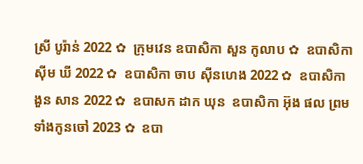ស្រី បូរ៉ាន់ 2022 ✿  ក្រុមវេន ឧបាសិកា សួន កូលាប ✿  ឧបាសិកា ស៊ីម ឃី 2022 ✿  ឧបាសិកា ចាប ស៊ីនហេង 2022 ✿  ឧបាសិកា ងួន សាន 2022 ✿  ឧបាសក ដាក ឃុន  ឧបាសិកា អ៊ុង ផល ព្រមទាំងកូនចៅ 2023 ✿  ឧបា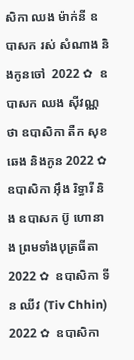សិកា ឈង ម៉ាក់នី ឧបាសក រស់ សំណាង និងកូនចៅ  2022 ✿  ឧបាសក ឈង សុីវណ្ណថា ឧបាសិកា តឺក សុខឆេង និងកូន 2022 ✿  ឧបាសិកា អុឹង រិទ្ធារី និង ឧបាសក ប៊ូ ហោនាង ព្រមទាំងបុត្រធីតា  2022 ✿  ឧបាសិកា ទីន ឈីវ (Tiv Chhin)  2022 ✿  ឧបាសិកា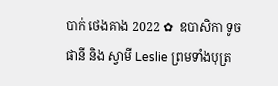បាក់ ថេងគាង 2022 ✿  ឧបាសិកា ទូច ផានី និង ស្វាមី Leslie ព្រមទាំងបុត្រ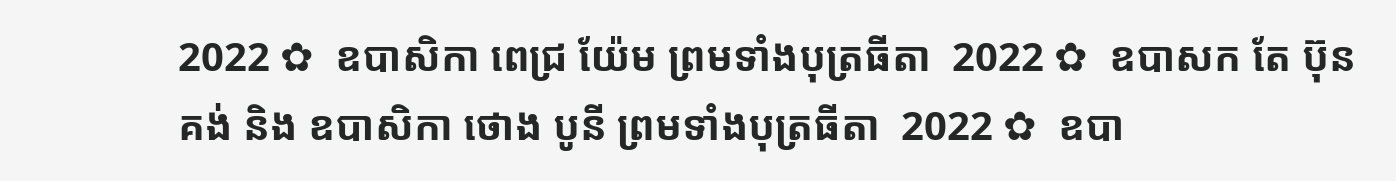2022 ✿  ឧបាសិកា ពេជ្រ យ៉ែម ព្រមទាំងបុត្រធីតា  2022 ✿  ឧបាសក តែ ប៊ុនគង់ និង ឧបាសិកា ថោង បូនី ព្រមទាំងបុត្រធីតា  2022 ✿  ឧបា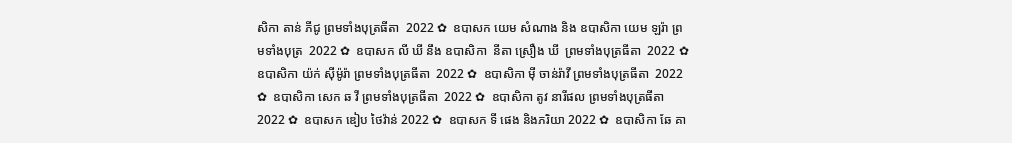សិកា តាន់ ភីជូ ព្រមទាំងបុត្រធីតា  2022 ✿  ឧបាសក យេម សំណាង និង ឧបាសិកា យេម ឡរ៉ា ព្រមទាំងបុត្រ  2022 ✿  ឧបាសក លី ឃី នឹង ឧបាសិកា  នីតា ស្រឿង ឃី  ព្រមទាំងបុត្រធីតា  2022 ✿  ឧបាសិកា យ៉ក់ សុីម៉ូរ៉ា ព្រមទាំងបុត្រធីតា  2022 ✿  ឧបាសិកា មុី ចាន់រ៉ាវី ព្រមទាំងបុត្រធីតា  2022 ✿  ឧបាសិកា សេក ឆ វី ព្រមទាំងបុត្រធីតា  2022 ✿  ឧបាសិកា តូវ នារីផល ព្រមទាំងបុត្រធីតា  2022 ✿  ឧបាសក ឌៀប ថៃវ៉ាន់ 2022 ✿  ឧបាសក ទី ផេង និងភរិយា 2022 ✿  ឧបាសិកា ឆែ គា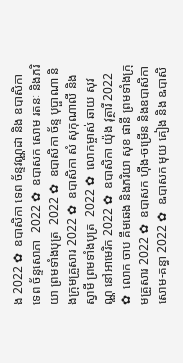ង 2022 ✿  ឧបាសិកា ទេព ច័ន្ទវណ្ណដា និង ឧបាសិកា ទេព ច័ន្ទសោភា  2022 ✿  ឧបាសក សោម រតនៈ និងភរិយា ព្រមទាំងបុត្រ  2022 ✿  ឧបាសិកា ច័ន្ទ បុប្ផាណា និងក្រុមគ្រួសារ 2022 ✿  ឧបាសិកា សំ សុកុណាលី និងស្វាមី ព្រមទាំងបុត្រ  2022 ✿  លោកម្ចាស់ ឆាយ សុវណ្ណ នៅអាមេរិក 2022 ✿  ឧបាសិកា យ៉ុង វុត្ថារី 2022 ✿  លោក ចាប គឹមឆេង និងភរិយា សុខ ផានី ព្រមទាំងក្រុមគ្រួសារ 2022 ✿  ឧបាសក ហ៊ីង-ចម្រើន និងឧបាសិកា សោម-គន្ធា 2022 ✿  ឩបាសក មុយ គៀង និង ឩបាសិ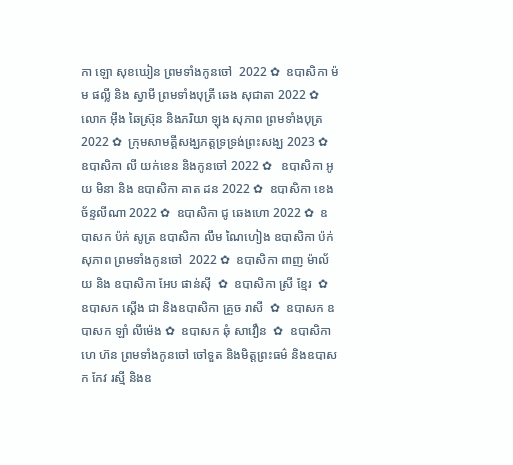កា ឡោ សុខឃៀន ព្រមទាំងកូនចៅ  2022 ✿  ឧបាសិកា ម៉ម ផល្លី និង ស្វាមី ព្រមទាំងបុត្រី ឆេង សុជាតា 2022 ✿  លោក អ៊ឹង ឆៃស្រ៊ុន និងភរិយា ឡុង សុភាព ព្រមទាំងបុត្រ 2022 ✿  ក្រុមសាមគ្គីសង្ឃភត្តទ្រទ្រង់ព្រះសង្ឃ 2023 ✿   ឧបាសិកា លី យក់ខេន និងកូនចៅ 2022 ✿   ឧបាសិកា អូយ មិនា និង ឧបាសិកា គាត ដន 2022 ✿  ឧបាសិកា ខេង ច័ន្ទលីណា 2022 ✿  ឧបាសិកា ជូ ឆេងហោ 2022 ✿  ឧបាសក ប៉ក់ សូត្រ ឧបាសិកា លឹម ណៃហៀង ឧបាសិកា ប៉ក់ សុភាព ព្រមទាំងកូនចៅ  2022 ✿  ឧបាសិកា ពាញ ម៉ាល័យ និង ឧបាសិកា អែប ផាន់ស៊ី  ✿  ឧបាសិកា ស្រី ខ្មែរ  ✿  ឧបាសក ស្តើង ជា និងឧបាសិកា គ្រួច រាសី  ✿  ឧបាសក ឧបាសក ឡាំ លីម៉េង ✿  ឧបាសក ឆុំ សាវឿន  ✿  ឧបាសិកា ហេ ហ៊ន ព្រមទាំងកូនចៅ ចៅទួត និងមិត្តព្រះធម៌ និងឧបាសក កែវ រស្មី និងឧ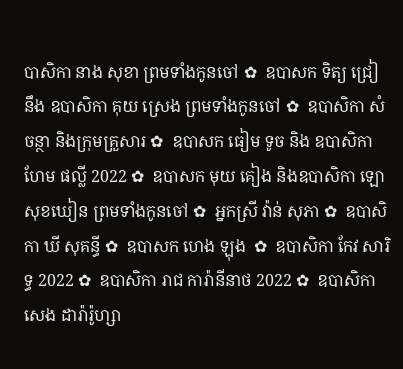បាសិកា នាង សុខា ព្រមទាំងកូនចៅ ✿  ឧបាសក ទិត្យ ជ្រៀ នឹង ឧបាសិកា គុយ ស្រេង ព្រមទាំងកូនចៅ ✿  ឧបាសិកា សំ ចន្ថា និងក្រុមគ្រួសារ ✿  ឧបាសក ធៀម ទូច និង ឧបាសិកា ហែម ផល្លី 2022 ✿  ឧបាសក មុយ គៀង និងឧបាសិកា ឡោ សុខឃៀន ព្រមទាំងកូនចៅ ✿  អ្នកស្រី វ៉ាន់ សុភា ✿  ឧបាសិកា ឃី សុគន្ធី ✿  ឧបាសក ហេង ឡុង  ✿  ឧបាសិកា កែវ សារិទ្ធ 2022 ✿  ឧបាសិកា រាជ ការ៉ានីនាថ 2022 ✿  ឧបាសិកា សេង ដារ៉ារ៉ូហ្សា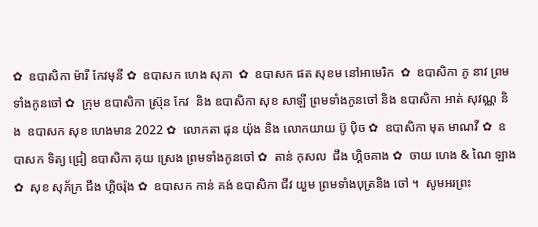✿  ឧបាសិកា ម៉ារី កែវមុនី ✿  ឧបាសក ហេង សុភា  ✿  ឧបាសក ផត សុខម នៅអាមេរិក  ✿  ឧបាសិកា ភូ នាវ ព្រមទាំងកូនចៅ ✿  ក្រុម ឧបាសិកា ស្រ៊ុន កែវ  និង ឧបាសិកា សុខ សាឡី ព្រមទាំងកូនចៅ និង ឧបាសិកា អាត់ សុវណ្ណ និង  ឧបាសក សុខ ហេងមាន 2022 ✿  លោកតា ផុន យ៉ុង និង លោកយាយ ប៊ូ ប៉ិច ✿  ឧបាសិកា មុត មាណវី ✿  ឧបាសក ទិត្យ ជ្រៀ ឧបាសិកា គុយ ស្រេង ព្រមទាំងកូនចៅ ✿  តាន់ កុសល  ជឹង ហ្គិចគាង ✿  ចាយ ហេង & ណៃ ឡាង ✿  សុខ សុភ័ក្រ ជឹង ហ្គិចរ៉ុង ✿  ឧបាសក កាន់ គង់ ឧបាសិកា ជីវ យួម ព្រមទាំងបុត្រនិង ចៅ ។  សូមអរព្រះ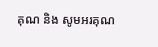គុណ និង សូមអរគុណ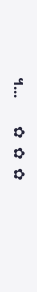។...       ✿  ✿  ✿